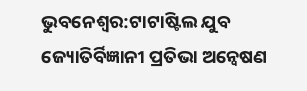ଭୁବନେଶ୍ୱର:ଟାଟାଷ୍ଟିଲ ଯୁବ ଜ୍ୟୋତିର୍ବିଜ୍ଞାନୀ ପ୍ରତିଭା ଅନ୍ୱେଷଣ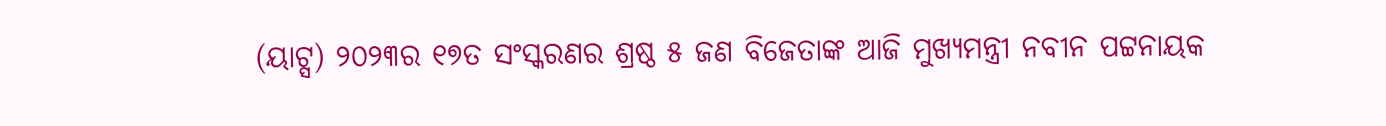(ୟାଟ୍ସ) ୨୦୨୩ର ୧୭ତ ସଂସ୍କରଣର ଶ୍ରଷ୍ଠ ୫ ଜଣ ବିଜେତାଙ୍କ ଆଜି ମୁଖ୍ୟମନ୍ତ୍ରୀ ନବୀନ ପଟ୍ଟନାୟକ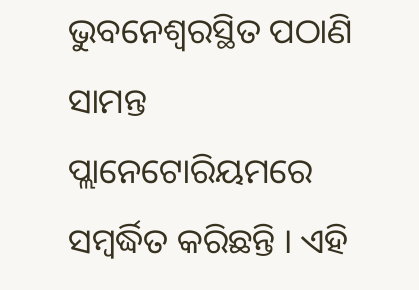ଭୁବନେଶ୍ୱରସ୍ଥିତ ପଠାଣି ସାମନ୍ତ ପ୍ଲାନେଟୋରିୟମରେ ସମ୍ବର୍ଦ୍ଧିତ କରିଛନ୍ତି । ଏହି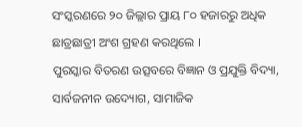ସଂସ୍କରଣରେ ୨୦ ଜିଲ୍ଲାର ପ୍ରାୟ ୮୦ ହଜାରରୁ ଅଧିକ ଛାତ୍ରଛାତ୍ରୀ ଅଂଶ ଗ୍ରହଣ କରଥିଲେ ।
ପୁରସ୍କାର ବିତରଣ ଉତ୍ସବରେ ବିଜ୍ଞାନ ଓ ପ୍ରଯୁକ୍ତି ବିଦ୍ୟା, ସାର୍ବଜନୀନ ଉଦ୍ୟୋଗ, ସାମାଜିକ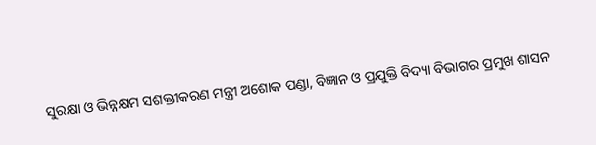ସୁରକ୍ଷା ଓ ଭିନ୍ନକ୍ଷମ ସଶକ୍ତୀକରଣ ମନ୍ତ୍ରୀ ଅଶୋକ ପଣ୍ଡା, ବିଜ୍ଞାନ ଓ ପ୍ରଯୁକ୍ତି ବିଦ୍ୟା ବିଭାଗର ପ୍ରମୁଖ ଶାସନ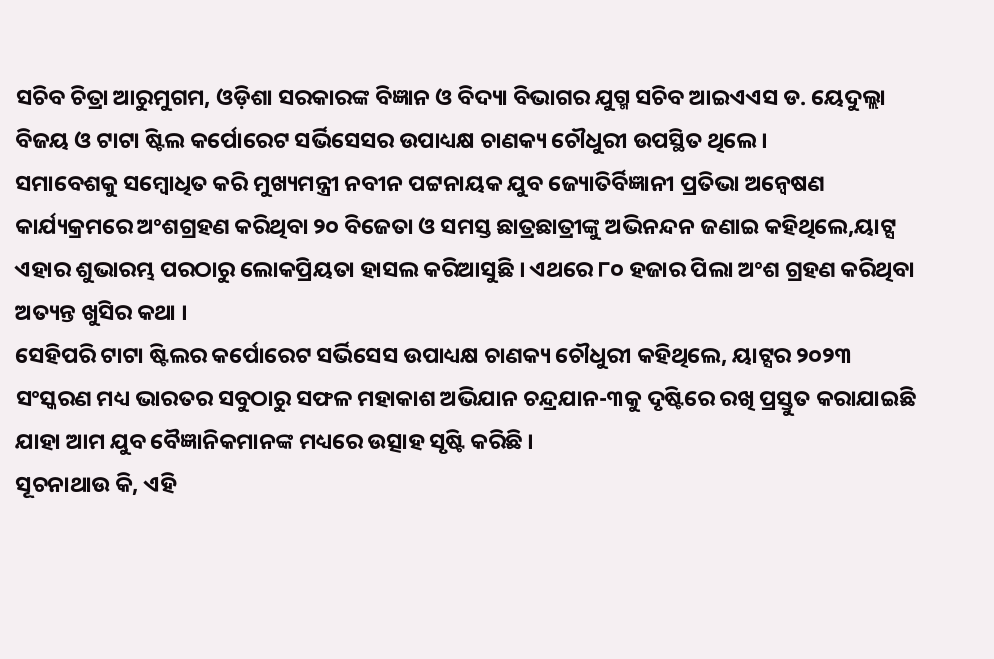ସଚିବ ଚିତ୍ରା ଆରୁମୁଗମ, ଓଡ଼ିଶା ସରକାରଙ୍କ ବିଜ୍ଞାନ ଓ ବିଦ୍ୟା ବିଭାଗର ଯୁଗ୍ମ ସଚିବ ଆଇଏଏସ ଡ. ୟେଦୁଲ୍ଲା ବିଜୟ ଓ ଟାଟା ଷ୍ଟିଲ କର୍ପୋରେଟ ସର୍ଭିସେସର ଉପାଧ୍ୟକ୍ଷ ଚାଣକ୍ୟ ଚୌଧୁରୀ ଉପସ୍ଥିତ ଥିଲେ ।
ସମାବେଶକୁ ସମ୍ବୋଧିତ କରି ମୁଖ୍ୟମନ୍ତ୍ରୀ ନବୀନ ପଟ୍ଟନାୟକ ଯୁବ ଜ୍ୟୋତିର୍ବିଜ୍ଞାନୀ ପ୍ରତିଭା ଅନ୍ୱେଷଣ କାର୍ଯ୍ୟକ୍ରମରେ ଅଂଶଗ୍ରହଣ କରିଥିବା ୨୦ ବିଜେତା ଓ ସମସ୍ତ ଛାତ୍ରଛାତ୍ରୀଙ୍କୁ ଅଭିନନ୍ଦନ ଜଣାଇ କହିଥିଲେ,ୟାଟ୍ସ ଏହାର ଶୁଭାରମ୍ଭ ପରଠାରୁ ଲୋକପ୍ରିୟତା ହାସଲ କରିଆସୁଛି । ଏଥରେ ୮୦ ହଜାର ପିଲା ଅଂଶ ଗ୍ରହଣ କରିଥିବା ଅତ୍ୟନ୍ତ ଖୁସିର କଥା ।
ସେହିପରି ଟାଟା ଷ୍ଟିଲର କର୍ପୋରେଟ ସର୍ଭିସେସ ଉପାଧ୍ୟକ୍ଷ ଚାଣକ୍ୟ ଚୌଧୁରୀ କହିଥିଲେ, ୟାଟ୍ସର ୨୦୨୩ ସଂସ୍କରଣ ମଧ୍ୟ ଭାରତର ସବୁଠାରୁ ସଫଳ ମହାକାଶ ଅଭିଯାନ ଚନ୍ଦ୍ରଯାନ-୩କୁ ଦୃଷ୍ଟିରେ ରଖି ପ୍ରସ୍ତୁତ କରାଯାଇଛି ଯାହା ଆମ ଯୁବ ବୈଜ୍ଞାନିକମାନଙ୍କ ମଧ୍ୟରେ ଉତ୍ସାହ ସୃଷ୍ଟି କରିଛି ।
ସୂଚନାଥାଉ କି, ଏହି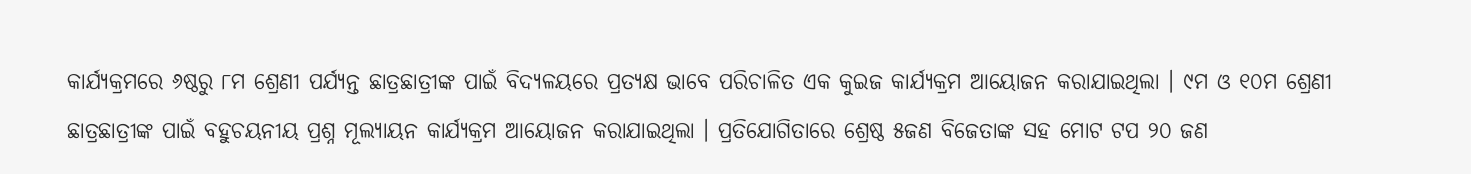କାର୍ଯ୍ୟକ୍ରମରେ ୬ଷ୍ଠରୁ ୮ମ ଶ୍ରେଣୀ ପର୍ଯ୍ୟନ୍ତ ଛାତ୍ରଛାତ୍ରୀଙ୍କ ପାଇଁ ବିଦ୍ୟଳୟରେ ପ୍ରତ୍ୟକ୍ଷ ଭାବେ ପରିଚାଳିତ ଏକ କୁଇଜ କାର୍ଯ୍ୟକ୍ରମ ଆୟୋଜନ କରାଯାଇଥିଲା । ୯ମ ଓ ୧୦ମ ଶ୍ରେଣୀ ଛାତ୍ରଛାତ୍ରୀଙ୍କ ପାଇଁ ବହୁଚୟନୀୟ ପ୍ରଶ୍ନ ମୂଲ୍ୟାୟନ କାର୍ଯ୍ୟକ୍ରମ ଆୟୋଜନ କରାଯାଇଥିଲା । ପ୍ରତିଯୋଗିତାରେ ଶ୍ରେଷ୍ଠ ୫ଜଣ ବିଜେତାଙ୍କ ସହ ମୋଟ ଟପ ୨୦ ଜଣ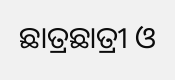ଛାତ୍ରଛାତ୍ରୀ ଓ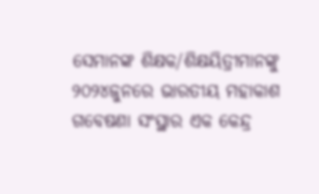ସେମାନଙ୍କ ଶିକ୍ଷକ/ଶିକ୍ଷୟିତ୍ରୀମାନଙ୍କୁ ୨୦୨୪ଜୁନରେ ଭାରତୀୟ ମହାକାଶ ଗବେଷଣା ସଂସ୍ଥାର ଏକ କେନ୍ଦ୍ର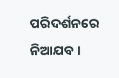ପରିଦର୍ଶନରେ ନିଆଯବ ।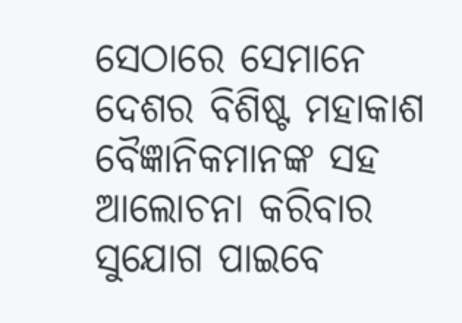ସେଠାରେ ସେମାନେ ଦେଶର ବିଶିଷ୍ଟ ମହାକାଶ ବୈଜ୍ଞାନିକମାନଙ୍କ ସହ ଆଲୋଚନା କରିବାର ସୁଯୋଗ ପାଇବେ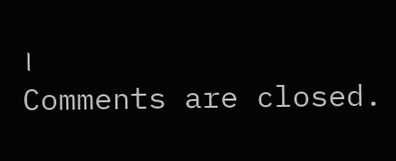।
Comments are closed.